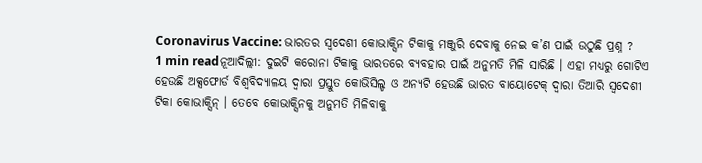Coronavirus Vaccine: ଭାରତର ସ୍ୱଦେଶୀ କୋଭାକ୍ସିନ ଟିକାକୁ ମଞ୍ଜୁରି ଦେବାକୁ ନେଇ କ’ଣ ପାଇଁ ଉଠୁଛି ପ୍ରଶ୍ନ ?
1 min readନୂଆଦିଲ୍ଲୀ: ଦୁଇଟି କରୋନା ଟିକାକୁ ଭାରତରେ ବ୍ୟବହାର ପାଇଁ ଅନୁମତି ମିଳି ସାରିଛି । ଏହା ମଧ୍ୟରୁ ଗୋଟିଏ ହେଉଛି ଅକ୍ସଫୋର୍ଡ ବିଶ୍ୱବିଦ୍ୟାଳୟ ଦ୍ୱାରା ପ୍ରସ୍ତୁତ କୋଭିସିଲ୍ଡ ଓ ଅନ୍ୟଟି ହେଉଛି ଭାରତ ବାୟୋଟେକ୍ ଦ୍ୱାରା ତିଆରି ସ୍ୱଦେଶୀ ଟିକା କୋଭାକ୍ସିନ୍ । ତେବେ କୋଭାକ୍ସିନକୁ ଅନୁମତି ମିଳିବାକୁ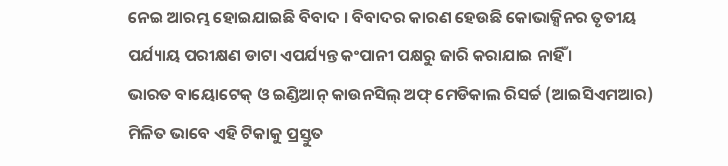ନେଇ ଆରମ୍ଭ ହୋଇଯାଇଛି ବିବାଦ । ବିବାଦର କାରଣ ହେଉଛି କୋଭାକ୍ସିନର ତୃତୀୟ ପର୍ଯ୍ୟାୟ ପରୀକ୍ଷଣ ଡାଟା ଏପର୍ଯ୍ୟନ୍ତ କଂପାନୀ ପକ୍ଷରୁ ଜାରି କରାଯାଇ ନାହିଁ ।
ଭାରତ ବାୟୋଟେକ୍ ଓ ଇଣ୍ଡିଆନ୍ କାଉନସିଲ୍ ଅଫ୍ ମେଡିକାଲ ରିସର୍ଚ୍ଚ (ଆଇସିଏମଆର) ମିଳିତ ଭାବେ ଏହି ଟିକାକୁ ପ୍ରସ୍ତୁତ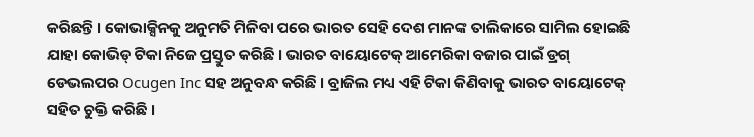କରିଛନ୍ତି । କୋଭାକ୍ସିନକୁ ଅନୁମତି ମିଳିବା ପରେ ଭାରତ ସେହି ଦେଶ ମାନଙ୍କ ତାଲିକାରେ ସାମିଲ ହୋଇଛି ଯାହା କୋଭିଡ୍ ଟିକା ନିଜେ ପ୍ରସ୍ତୁତ କରିଛି । ଭାରତ ବାୟୋଟେକ୍ ଆମେରିକା ବଜାର ପାଇଁ ଡ୍ରଗ୍ ଡେଭଲପର Ocugen Inc ସହ ଅନୁବନ୍ଧ କରିଛି । ବ୍ରାଜିଲ ମଧ୍ୟ ଏହି ଟିକା କିଣିବାକୁ ଭାରତ ବାୟୋଟେକ୍ ସହିତ ଚୁକ୍ତି କରିଛି ।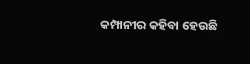କମ୍ପାନୀର କହିବା ହେଉଛି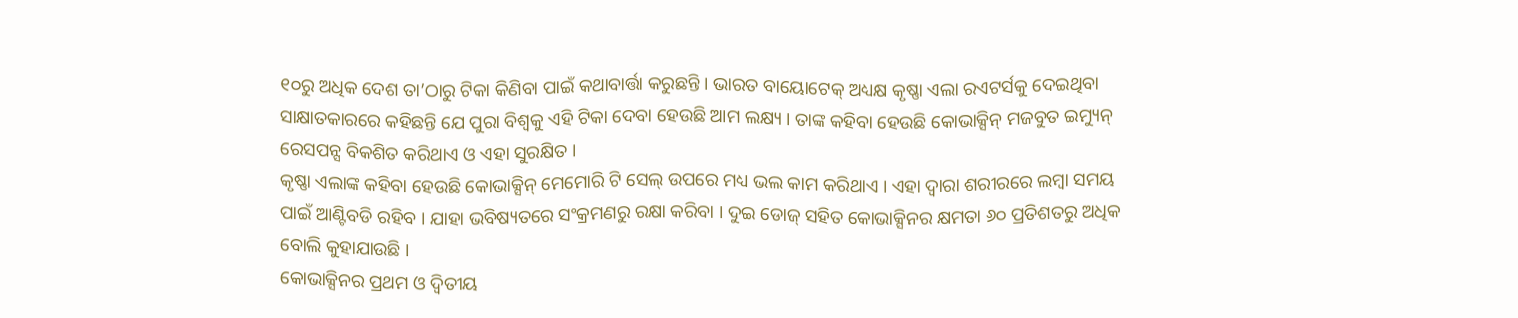୧୦ରୁ ଅଧିକ ଦେଶ ତା’ଠାରୁ ଟିକା କିଣିବା ପାଇଁ କଥାବାର୍ତ୍ତା କରୁଛନ୍ତି । ଭାରତ ବାୟୋଟେକ୍ ଅଧ୍ୟକ୍ଷ କୃଷ୍ଣା ଏଲା ରଏଟର୍ସକୁ ଦେଇଥିବା ସାକ୍ଷାତକାରରେ କହିଛନ୍ତି ଯେ ପୁରା ବିଶ୍ୱକୁ ଏହି ଟିକା ଦେବା ହେଉଛି ଆମ ଲକ୍ଷ୍ୟ । ତାଙ୍କ କହିବା ହେଉଛି କୋଭାକ୍ସିନ୍ ମଜବୁତ ଇମ୍ୟୁନ୍ ରେସପନ୍ସ ବିକଶିତ କରିଥାଏ ଓ ଏହା ସୁରକ୍ଷିତ ।
କୃଷ୍ଣା ଏଲାଙ୍କ କହିବା ହେଉଛି କୋଭାକ୍ସିନ୍ ମେମୋରି ଟି ସେଲ୍ ଉପରେ ମଧ୍ୟ ଭଲ କାମ କରିଥାଏ । ଏହା ଦ୍ୱାରା ଶରୀରରେ ଲମ୍ବା ସମୟ ପାଇଁ ଆଣ୍ଟିବଡି ରହିବ । ଯାହା ଭବିଷ୍ୟତରେ ସଂକ୍ରମଣରୁ ରକ୍ଷା କରିବା । ଦୁଇ ଡୋଜ୍ ସହିତ କୋଭାକ୍ସିନର କ୍ଷମତା ୬୦ ପ୍ରତିଶତରୁ ଅଧିକ ବୋଲି କୁହାଯାଉଛି ।
କୋଭାକ୍ସିନର ପ୍ରଥମ ଓ ଦ୍ୱିତୀୟ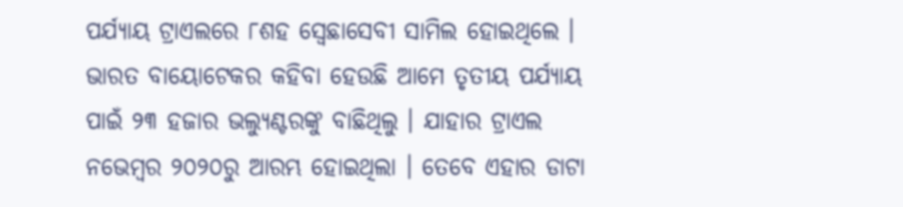ପର୍ଯ୍ୟାୟ ଟ୍ରାଏଲରେ ୮ଶହ ସ୍ୱେଛାସେବୀ ସାମିଲ ହୋଇଥିଲେ । ଭାରତ ବାୟୋଟେକର କହିବା ହେଉଛି ଆମେ ତୃତୀୟ ପର୍ଯ୍ୟାୟ ପାଇଁ ୨୩ ହଜାର ଭଲ୍ୟୁଣ୍ଟରଙ୍କୁ ବାଛିଥିଲୁ । ଯାହାର ଟ୍ରାଏଲ ନଭେମ୍ବର ୨୦୨୦ରୁ ଆରମ୍ଭ ହୋଇଥିଲା । ତେବେ ଏହାର ଡାଟା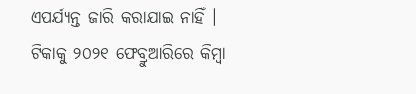ଏପର୍ଯ୍ୟନ୍ତ ଜାରି କରାଯାଇ ନାହିଁ ।
ଟିକାକୁ ୨୦୨୧ ଫେବ୍ରୁଆରିରେ କିମ୍ବା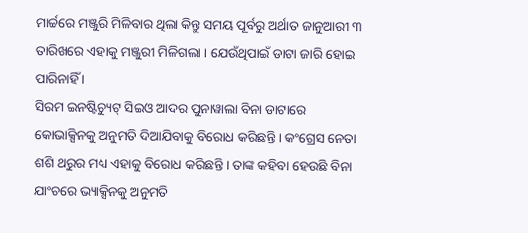ମାର୍ଚ୍ଚରେ ମଞ୍ଜୁରି ମିଳିବାର ଥିଲା କିନ୍ତୁ ସମୟ ପୂର୍ବରୁ ଅର୍ଥାତ ଜାନୁଆରୀ ୩ ତାରିଖରେ ଏହାକୁ ମଞ୍ଜୁରୀ ମିଳିଗଲା । ଯେଉଁଥିପାଇଁ ଡାଟା ଜାରି ହୋଇ ପାରିନାହିଁ ।
ସିରମ ଇନଷ୍ଟିଚ୍ୟୁଟ୍ ସିଇଓ ଆଦର ପୁନାୱାଲା ବିନା ଡାଟାରେ କୋଭାକ୍ସିନକୁ ଅନୁମତି ଦିଆଯିବାକୁ ବିରୋଧ କରିଛନ୍ତି । କଂଗ୍ରେସ ନେତା ଶଶି ଥରୁର ମଧ୍ୟ ଏହାକୁ ବିରୋଧ କରିଛନ୍ତି । ତାଙ୍କ କହିବା ହେଉଛି ବିନା ଯାଂଚରେ ଭ୍ୟାକ୍ସିନକୁ ଅନୁମତି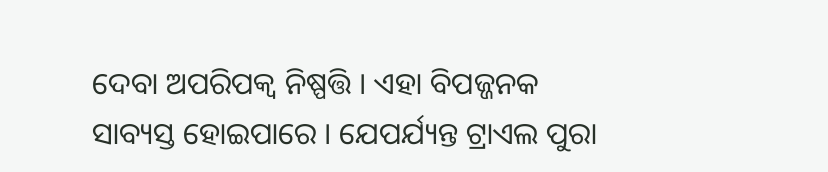ଦେବା ଅପରିପକ୍ୱ ନିଷ୍ପତ୍ତି । ଏହା ବିପଜ୍ଜନକ ସାବ୍ୟସ୍ତ ହୋଇପାରେ । ଯେପର୍ଯ୍ୟନ୍ତ ଟ୍ରାଏଲ ପୁରା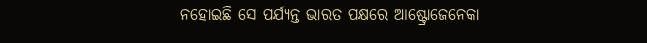ନହୋଇଛି ସେ ପର୍ଯ୍ୟନ୍ତ ଭାରତ ପକ୍ଷରେ ଆଷ୍ଟ୍ରୋଜେନେକା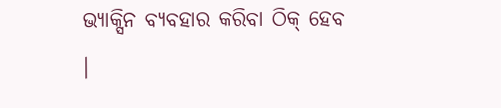ଭ୍ୟାକ୍ସିନ ବ୍ୟବହାର କରିବା ଠିକ୍ ହେବ ।